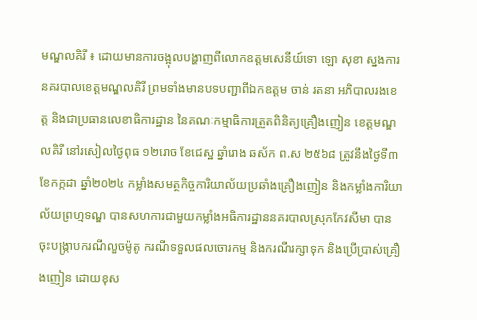មណ្ឌលគិរី ៖ ដោយមានការចង្អុលបង្ហាញពីលោកឧត្ដមសេនីយ៍ទោ ឡោ សុខា ស្នងការនគរបាលខេត្តមណ្ឌលគិរី ព្រមទាំងមានបទបញ្ជាពីឯកឧត្តម ចាន់ រតនា អភិបាលរងខេត្ត និងជាប្រធានលេខាធិការដ្ឋាន នៃគណៈកម្មាធិការត្រួតពិនិត្យគ្រឿងញៀន ខេត្ដមណ្ឌលគិរី នៅរសៀលថ្ងៃពុធ ១២រោច ខែជេស្ឋ ឆ្នាំរោង ឆស័ក ព.ស ២៥៦៨ ត្រូវនឹងថ្ងៃទី៣ ខែកក្កដា ឆ្នាំ២០២៤ កម្លាំងសមត្ថកិច្ចការិយាល័យប្រឆាំងគ្រឿងញៀន និងកម្លាំងការិយាល័យព្រហ្មទណ្ឌ បានសហការជាមួយកម្លាំងអធិការដ្ឋាននគរបាលស្រុកកែវសីមា បានចុះបង្ក្រាបករណីលួចម៉ូតូ ករណីទទួលផលចោរកម្ម និងករណីរក្សាទុក និងប្រើប្រាស់គ្រឿងញៀន ដោយខុស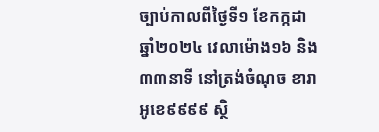ច្បាប់កាលពីថ្ងៃទី១ ខែកក្កដា ឆ្នាំ២០២៤ វេលាម៉ោង១៦ និង៣៣នាទី នៅត្រង់ចំណុច ខារាអូខេ៩៩៩៩ ស្ថិ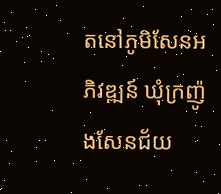តនៅភូមិសែនអភិវឌ្ឍន៍ ឃុំក្រញ៉ូងសែនជ័យ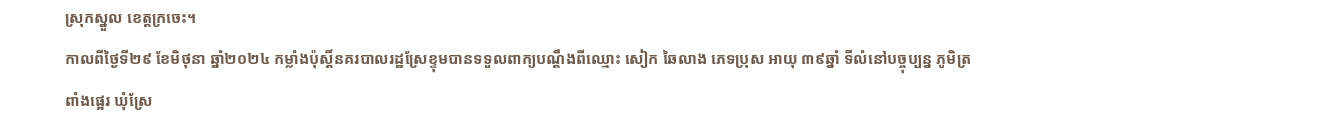ស្រុកស្នួល ខេត្តក្រចេះ។
កាលពីថ្ងៃទី២៩ ខែមិថុនា ឆ្នាំ២០២៤ កម្លាំងប៉ុស្ដិ៍នគរបាលរដ្ឋស្រែខ្ទុមបានទទួលពាក្យបណ្តឹងពីឈ្មោះ សៀក ឆៃលាង ភេទប្រុស អាយុ ៣៩ឆ្នាំ ទីលំនៅបច្ចុប្បន្ន ភូមិត្រពាំងផ្អេរ ឃុំស្រែ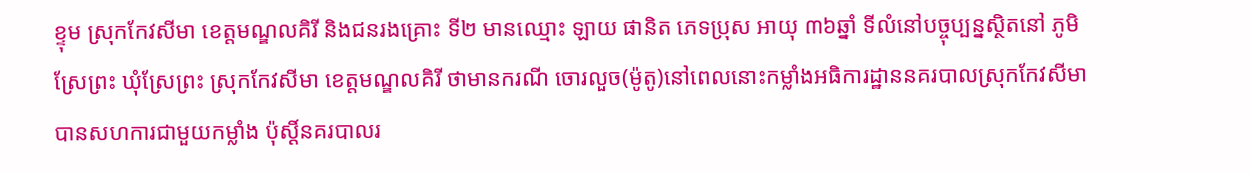ខ្ទុម ស្រុកកែវសីមា ខេត្តមណ្ឌលគិរី និងជនរងគ្រោះ ទី២ មានឈ្មោះ ឡាយ ផានិត ភេទប្រុស អាយុ ៣៦ឆ្នាំ ទីលំនៅបច្ចុប្បន្នស្ថិតនៅ ភូមិស្រែព្រះ ឃុំស្រែព្រះ ស្រុកកែវសីមា ខេត្តមណ្ឌលគិរី ថាមានករណី ចោរលួច(ម៉ូតូ)នៅពេលនោះកម្លាំងអធិការដ្ឋាននគរបាលស្រុកកែវសីមា បានសហការជាមួយកម្លាំង ប៉ុស្ដិ៍នគរបាលរ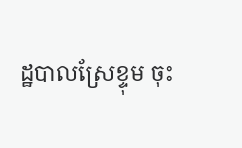ដ្ឋបាលស្រែខ្ទុម ចុះ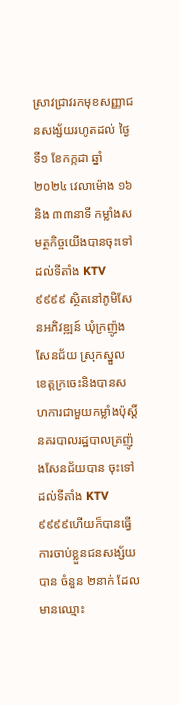ស្រាវជ្រាវរកមុខសញ្ញាជនសង្ស័យរហូតដល់ ថ្ងៃទី១ ខែកក្កដា ឆ្នាំ២០២៤ វេលាម៉ោង ១៦និង ៣៣នាទី កម្លាំងសមត្ថកិច្ចយើងបានចុះទៅដល់ទីតាំង KTV ៩៩៩៩ ស្ថិតនៅភូមិសែនអភិវឌ្ឍន៍ ឃុំក្រញ៉ូងសែនជ័យ ស្រុកស្នួល ខេត្តក្រចេះនិងបានសហការជាមួយកម្លាំងប៉ុស្តិ៍នគរបាលរដ្ឋបាលគ្រញ៉ូងសែនជ័យបាន ចុះទៅដល់ទីតាំង KTV៩៩៩៩ហើយក៏បានធ្វើការចាប់ខ្លួនជនសង្ស័យបាន ចំនួន ២នាក់ ដែលមានឈ្មោះ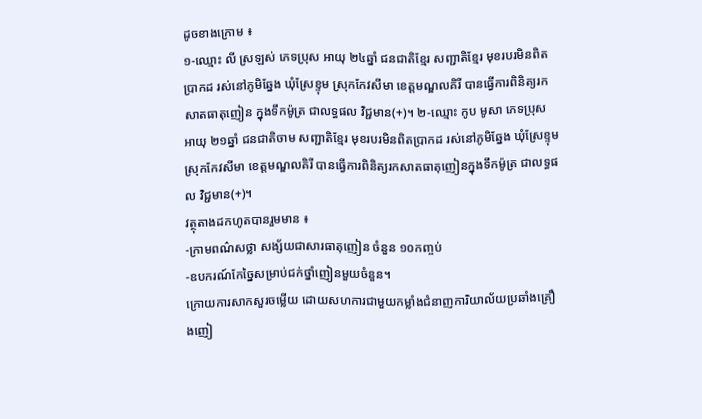ដូចខាងក្រោម ៖
១-ឈ្មោះ លី ស្រឡស់ ភេទប្រុស អាយុ ២៤ឆ្នាំ ជនជាតិខ្មែរ សញ្ជាតិខ្មែរ មុខរបរមិនពិតប្រាកដ រស់នៅភូមិឆ្នែង ឃុំស្រែខ្ទុម ស្រុកកែវសីមា ខេត្តមណ្ឌលគិរី បានធ្វើការពិនិត្យរកសាតធាតុញៀន ក្នុងទឹកម៉ូត្រ ជាលទ្ធផល វិជ្ជមាន(+)។ ២-ឈ្មោះ កូប មូសា ភេទប្រុស អាយុ ២១ឆ្នាំ ជនជាតិចាម សញ្ជាតិខ្មែរ មុខរបរមិនពិតប្រាកដ រស់នៅភូមិឆ្នែង ឃុំស្រែខ្ទុម ស្រុកកែវសីមា ខេត្តមណ្ឌលគិរី បានធ្វើការពិនិត្យរកសាតធាតុញៀនក្នុងទឹកម៉ូត្រ ជាលទ្ធផល វិជ្ជមាន(+)។
វត្ថុតាងដកហូតបានរួមមាន ៖
-ក្រាមពណ៌សថ្លា សង្ស័យជាសារធាតុញៀន ចំនួន ១០កញ្ចប់
-ឧបករណ៍កែច្នៃសម្រាប់ជក់ថ្នាំញៀនមួយចំនួន។
ក្រោយការសាកសួរចម្លើយ ដោយសហការជាមួយកម្លាំងជំនាញការិយាល័យប្រឆាំងគ្រឿងញៀ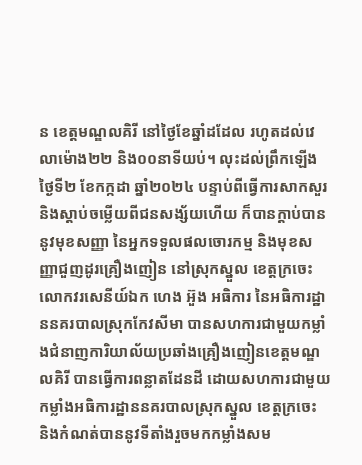ន ខេត្តមណ្ឌលគិរី នៅថ្ងៃខែឆ្នាំដដែល រហូតដល់វេលាម៉ោង២២ និង០០នាទីយប់។ លុះដល់ព្រឹកឡើង ថ្ងៃទី២ ខែកក្កដា ឆ្នាំ២០២៤ បន្ទាប់ពីធ្វើការសាកសួរ និងស្ដាប់ចម្លើយពីជនសង្ស័យហើយ ក៏បានក្តាប់បាននូវមុខសញ្ញា នៃអ្នកទទួលផលចោរកម្ម និងមុខសញ្ញាជួញដូរគ្រឿងញៀន នៅស្រុកស្នួល ខេត្តក្រចេះ លោកវរសេនីយ៍ឯក ហេង អ៊ួង អធិការ នៃអធិការដ្ឋាននគរបាលស្រុកកែវសីមា បានសហការជាមួយកម្លាំងជំនាញការិយាល័យប្រឆាំងគ្រឿងញៀនខេត្តមណ្ឌលគិរី បានធ្វើការពន្លាតដែនដី ដោយសហការជាមួយកម្លាំងអធិការដ្ឋាននគរបាលស្រុកស្នួល ខេត្តក្រចេះ និងកំណត់បាននូវទីតាំងរួចមកកម្លាំងសម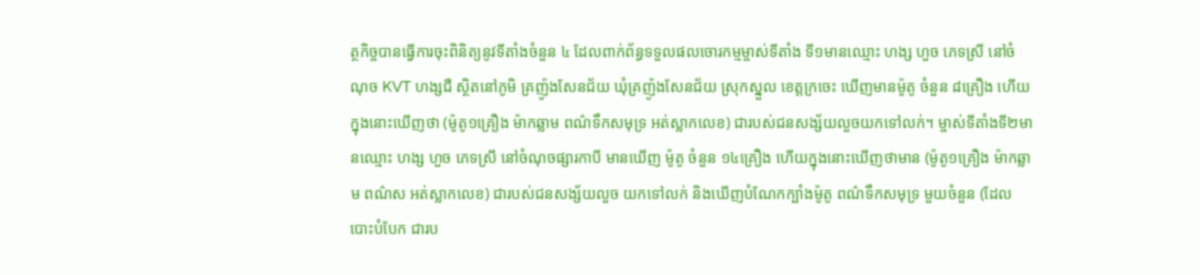ត្ថកិច្ចបានធ្វើការចុះពិនិត្យនូវទីតាំងចំនួន ៤ ដែលពាក់ព័ន្ធទទួលផលចោរកម្មម្ចាស់ទីតាំង ទី១មានឈ្មោះ ហង្ស ហួច ភេទស្រី នៅចំណុច KVT ហង្សជឺ ស្ថិតនៅភូមិ គ្រញ៉ូងសែនជ័យ ឃុំគ្រញ៉ូងសែនជ័យ ស្រុកស្នួល ខេត្តក្រចេះ ឃើញមានម៉ូតូ ចំនួន ៨គ្រឿង ហើយក្នុងនោះឃើញថា (ម៉ូតូ១គ្រឿង ម៉ាកឆ្លាម ពណ៌ទឹកសមុទ្រ អត់ស្លាកលេខ) ជារបស់ជនសង្ស័យលួចយកទៅលក់។ ម្ចាស់ទីតាំងទី២មានឈ្មោះ ហង្ស ហួច ភេទស្រី នៅចំណុចផ្សារកាបី មានឃើញ ម៉ូតូ ចំនួន ១៤គ្រឿង ហើយក្នុងនោះឃើញថាមាន (ម៉ូតូ១គ្រឿង ម៉ាកឆ្លាម ពណ៌ស អត់ស្លាកលេខ) ជារបស់ជនសង្ស័យលួច យកទៅលក់ និងឃើញបំណែកក្បាំងម៉ូតូ ពណ៌ទឹកសមុទ្រ មួយចំនួន (ដែលបោះបំបែក ជារប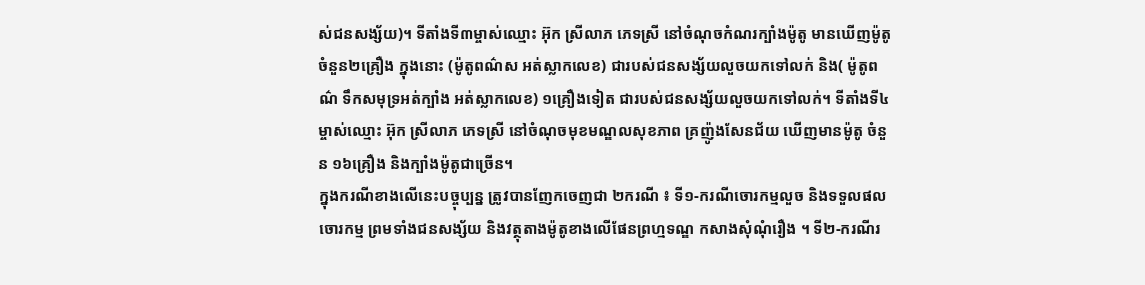ស់ជនសង្ស័យ)។ ទីតាំងទី៣ម្ចាស់ឈ្មោះ អ៊ុក ស្រីលាភ ភេទស្រី នៅចំណុចកំណរក្បាំងម៉ូតូ មានឃើញម៉ូតូចំនួន២គ្រឿង ក្នុងនោះ (ម៉ូតូពណ៌ស អត់ស្លាកលេខ) ជារបស់ជនសង្ស័យលួចយកទៅលក់ និង( ម៉ូតូពណ៌ ទឹកសមុទ្រអត់ក្បាំង អត់ស្លាកលេខ) ១គ្រឿងទៀត ជារបស់ជនសង្ស័យលួចយកទៅលក់។ ទីតាំងទី៤ម្ចាស់ឈ្មោះ អ៊ុក ស្រីលាភ ភេទស្រី នៅចំណុចមុខមណ្ឌលសុខភាព គ្រញ៉ូងសែនជ័យ ឃើញមានម៉ូតូ ចំនួន ១៦គ្រឿង និងក្បាំងម៉ូតូជាច្រើន។
ក្នុងករណីខាងលើនេះបច្ចុប្បន្ន ត្រូវបានញែកចេញជា ២ករណី ៖ ទី១-ករណីចោរកម្មលួច និងទទួលផលចោរកម្ម ព្រមទាំងជនសង្ស័យ និងវត្ថុតាងម៉ូតូខាងលើផែនព្រហ្មទណ្ឌ កសាងសុំណុំរឿង ។ ទី២-ករណីរ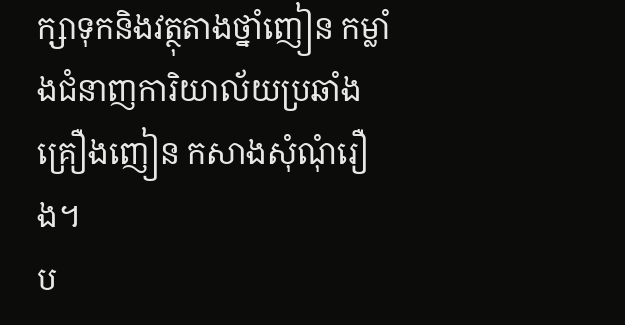ក្សាទុកនិងវត្ថុតាងថ្នាំញៀន កម្លាំងជំនាញការិយាល័យប្រឆាំងគ្រឿងញៀន កសាងសុំណុំរឿង។
ប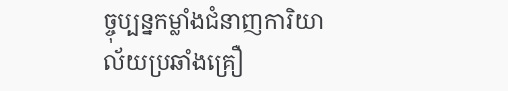ច្ចុប្បន្នកម្លាំងជំនាញការិយាល័យប្រឆាំងគ្រឿ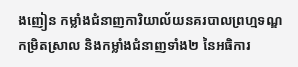ងញៀន កម្លាំងជំនាញការិយាល័យនគរបាលព្រហ្មទណ្ឌកម្រិតស្រាល និងកម្លាំងជំនាញទាំង២ នៃអធិការ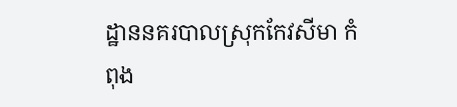ដ្ឋាននគរបាលស្រុកកែវសីមា កំពុង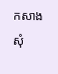កសាងសុំ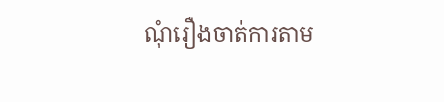ណុំរឿងចាត់ការតាម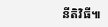នីតិវិធី៕